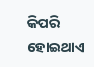କିପରି ହୋଇଥାଏ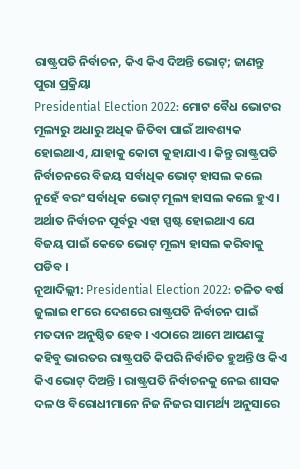ରାଷ୍ଟ୍ରପତି ନିର୍ବାଚନ, କିଏ କିଏ ଦିଅନ୍ତି ଭୋଟ୍; ଜାଣନ୍ତୁ ପୁରା ପ୍ରକ୍ରିୟା
Presidential Election 2022: ମୋଟ ବୈଧ ଭୋଟର ମୂଲ୍ୟରୁ ଅଧାରୁ ଅଧିକ ଜିତିବା ପାଇଁ ଆବଶ୍ୟକ ହୋଇଥାଏ, ଯାହାକୁ କୋଟା କୁହାଯାଏ । କିନ୍ତୁ ରାଷ୍ଟ୍ରପତି ନିର୍ବାଚନରେ ବିଜୟ ସର୍ବାଧିକ ଭୋଟ୍ ହାସଲ କଲେ ନୁହେଁ ବରଂ ସର୍ବାଧିକ ଭୋଟ୍ ମୂଲ୍ୟ ହାସଲ କଲେ ହୁଏ । ଅର୍ଥାତ ନିର୍ବାଚନ ପୂର୍ବରୁ ଏହା ସ୍ପଷ୍ଟ ହୋଇଥାଏ ଯେ ବିଜୟ ପାଇଁ କେତେ ଭୋଟ୍ ମୂଲ୍ୟ ହାସଲ କରିବାକୁ ପଡିବ ।
ନୂଆଦିଲ୍ଲୀ: Presidential Election 2022: ଚଳିତ ବର୍ଷ ଜୁଲାଇ ୧୮ରେ ଦେଶରେ ରାଷ୍ଟ୍ରପତି ନିର୍ବାଚନ ପାଇଁ ମତଦାନ ଅନୁଷ୍ଠିତ ହେବ । ଏଠାରେ ଆମେ ଆପଣଙ୍କୁ କହିବୁ ଭାରତର ରାଷ୍ଟ୍ରପତି କିପରି ନିର୍ବାଚିତ ହୁଅନ୍ତି ଓ କିଏ କିଏ ଭୋଟ୍ ଦିଅନ୍ତି । ରାଷ୍ଟ୍ରପତି ନିର୍ବାଚନକୁ ନେଇ ଶାସକ ଦଳ ଓ ବିରୋଧୀମାନେ ନିଜ ନିଜର ସାମର୍ଥ୍ୟ ଅନୁସାରେ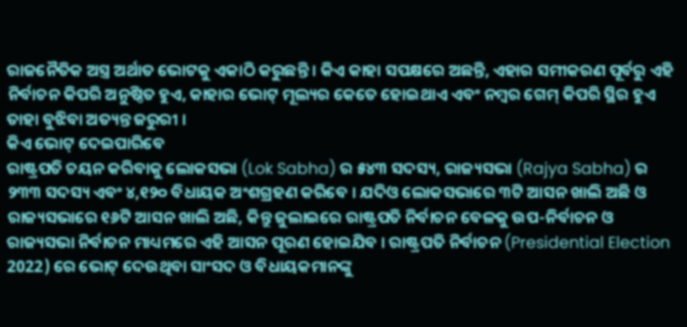ରାଜନୈତିକ ଅସ୍ତ୍ର ଅର୍ଥାତ ଭୋଟକୁ ଏକାଠି କରୁଛନ୍ତି । କିଏ କାହା ସପକ୍ଷରେ ଅଛନ୍ତି, ଏହାର ସମୀକରଣ ପୂର୍ବରୁ ଏହି ନିର୍ବାଚନ କିପରି ଅନୁଷ୍ଠିତ ହୁଏ, କାହାର ଭୋଟ୍ ମୂଲ୍ୟର କେତେ ହୋଇଥାଏ ଏବଂ ନମ୍ୱର ଗେମ୍ କିପରି ସ୍ଥିର ହୁଏ ତାହା ବୁଝିବା ଅତ୍ୟନ୍ତ ଜରୁରୀ ।
କିଏ ଭୋଟ୍ ଦେଇପାରିବେ
ରାଷ୍ଟ୍ରପତି ଚୟନ କରିବାକୁ ଲୋକସଭା (Lok Sabha) ର ୫୪୩ ସଦସ୍ୟ, ରାଜ୍ୟସଭା (Rajya Sabha) ର ୨୩୩ ସଦସ୍ୟ ଏବଂ ୪,୧୨୦ ବିଧାୟକ ଅଂଶଗ୍ରହଣ କରିବେ । ଯଦିଓ ଲୋକସଭାରେ ୩ଟି ଆସନ ଖାଲି ଅଛି ଓ ରାଜ୍ୟସଭାରେ ୧୬ଟି ଆସନ ଖାଲି ଅଛି, କିନ୍ତୁ ଜୁଲାଇରେ ରାଷ୍ଟ୍ରପତି ନିର୍ବାଚନ ବେଳକୁ ଉପ-ନିର୍ବାଚନ ଓ ରାଜ୍ୟସଭା ନିର୍ବାଚନ ମାଧ୍ୟମରେ ଏହି ଆସନ ପୂରଣ ହୋଇଯିବ । ରାଷ୍ଟ୍ରପତି ନିର୍ବାଚନ (Presidential Election 2022) ରେ ଭୋଟ୍ ଦେଉଥିବା ସାଂସଦ ଓ ବିଧାୟକମାନଙ୍କୁ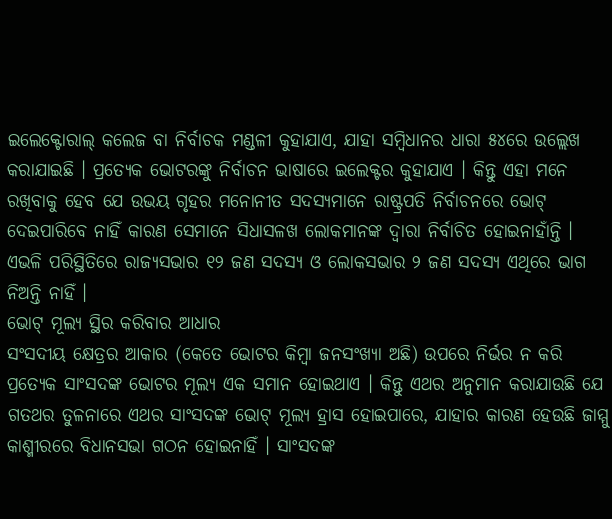ଇଲେକ୍ଟୋରାଲ୍ କଲେଜ ବା ନିର୍ବାଚକ ମଣ୍ଡଳୀ କୁହାଯାଏ, ଯାହା ସମ୍ବିଧାନର ଧାରା ୫୪ରେ ଉଲ୍ଲେଖ କରାଯାଇଛି । ପ୍ରତ୍ୟେକ ଭୋଟରଙ୍କୁ ନିର୍ବାଚନ ଭାଷାରେ ଇଲେକ୍ଟର କୁହାଯାଏ । କିନ୍ତୁ ଏହା ମନେ ରଖିବାକୁ ହେବ ଯେ ଉଭୟ ଗୃହର ମନୋନୀତ ସଦସ୍ୟମାନେ ରାଷ୍ଟ୍ରପତି ନିର୍ବାଚନରେ ଭୋଟ୍ ଦେଇପାରିବେ ନାହିଁ କାରଣ ସେମାନେ ସିଧାସଳଖ ଲୋକମାନଙ୍କ ଦ୍ୱାରା ନିର୍ବାଚିତ ହୋଇନାହାଁନ୍ତି । ଏଭଳି ପରିସ୍ଥିତିରେ ରାଜ୍ୟସଭାର ୧୨ ଜଣ ସଦସ୍ୟ ଓ ଲୋକସଭାର ୨ ଜଣ ସଦସ୍ୟ ଏଥିରେ ଭାଗ ନିଅନ୍ତି ନାହିଁ ।
ଭୋଟ୍ ମୂଲ୍ୟ ସ୍ଥିର କରିବାର ଆଧାର
ସଂସଦୀୟ କ୍ଷେତ୍ରର ଆକାର (କେତେ ଭୋଟର କିମ୍ବା ଜନସଂଖ୍ୟା ଅଛି) ଉପରେ ନିର୍ଭର ନ କରି ପ୍ରତ୍ୟେକ ସାଂସଦଙ୍କ ଭୋଟର ମୂଲ୍ୟ ଏକ ସମାନ ହୋଇଥାଏ । କିନ୍ତୁ ଏଥର ଅନୁମାନ କରାଯାଉଛି ଯେ ଗତଥର ତୁଳନାରେ ଏଥର ସାଂସଦଙ୍କ ଭୋଟ୍ ମୂଲ୍ୟ ହ୍ରାସ ହୋଇପାରେ, ଯାହାର କାରଣ ହେଉଛି ଜାମ୍ମୁ କାଶ୍ମୀରରେ ବିଧାନସଭା ଗଠନ ହୋଇନାହିଁ । ସାଂସଦଙ୍କ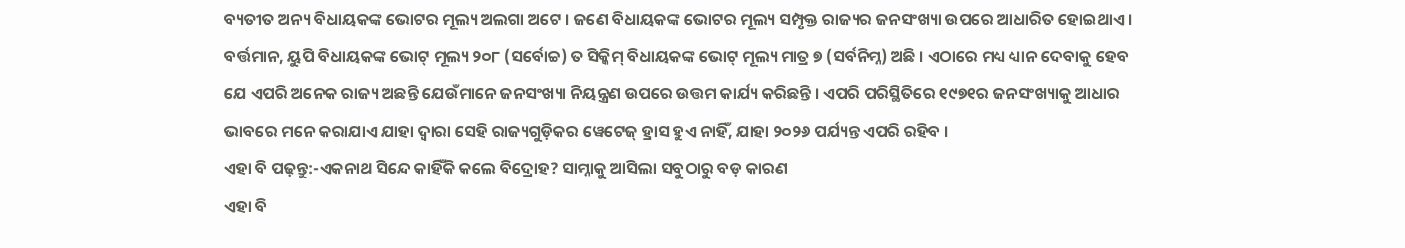ବ୍ୟତୀତ ଅନ୍ୟ ବିଧାୟକଙ୍କ ଭୋଟର ମୂଲ୍ୟ ଅଲଗା ଅଟେ । ଜଣେ ବିଧାୟକଙ୍କ ଭୋଟର ମୂଲ୍ୟ ସମ୍ପୃକ୍ତ ରାଜ୍ୟର ଜନସଂଖ୍ୟା ଉପରେ ଆଧାରିତ ହୋଇଥାଏ । ବର୍ତ୍ତମାନ, ୟୁପି ବିଧାୟକଙ୍କ ଭୋଟ୍ ମୂଲ୍ୟ ୨୦୮ (ସର୍ବୋଚ୍ଚ) ତ ସିକ୍କିମ୍ ବିଧାୟକଙ୍କ ଭୋଟ୍ ମୂଲ୍ୟ ମାତ୍ର ୭ (ସର୍ବନିମ୍ନ) ଅଛି । ଏଠାରେ ମଧ୍ୟ ଧ୍ୟାନ ଦେବାକୁ ହେବ ଯେ ଏପରି ଅନେକ ରାଜ୍ୟ ଅଛନ୍ତି ଯେଉଁମାନେ ଜନସଂଖ୍ୟା ନିୟନ୍ତ୍ରଣ ଉପରେ ଉତ୍ତମ କାର୍ଯ୍ୟ କରିଛନ୍ତି । ଏପରି ପରିସ୍ଥିତିରେ ୧୯୭୧ର ଜନସଂଖ୍ୟାକୁ ଆଧାର ଭାବରେ ମନେ କରାଯାଏ ଯାହା ଦ୍ୱାରା ସେହି ରାଜ୍ୟଗୁଡ଼ିକର ୱେଟେଜ୍ ହ୍ରାସ ହୁଏ ନାହିଁ, ଯାହା ୨୦୨୬ ପର୍ଯ୍ୟନ୍ତ ଏପରି ରହିବ ।
ଏହା ବି ପଢ଼ନ୍ତୁ:-ଏକନାଥ ସିନ୍ଦେ କାହିଁକି କଲେ ବିଦ୍ରୋହ? ସାମ୍ନାକୁ ଆସିଲା ସବୁଠାରୁ ବଡ଼ କାରଣ
ଏହା ବି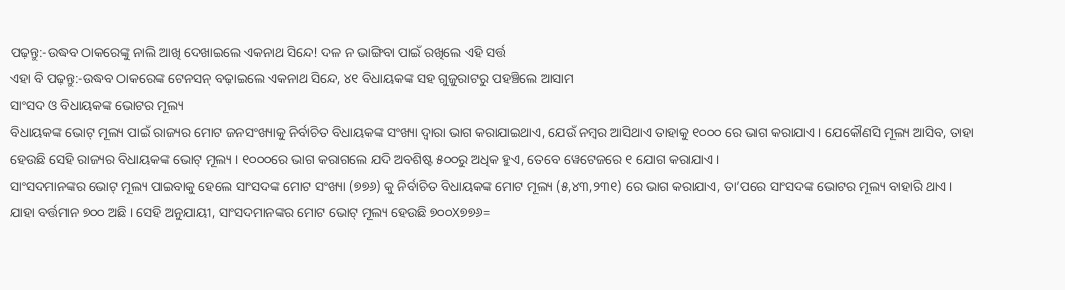ପଢ଼ନ୍ତୁ:-ଉଦ୍ଧବ ଠାକରେଙ୍କୁ ନାଲି ଆଖି ଦେଖାଇଲେ ଏକନାଥ ସିନ୍ଦେ! ଦଳ ନ ଭାଙ୍ଗିବା ପାଇଁ ରଖିଲେ ଏହି ସର୍ତ୍ତ
ଏହା ବି ପଢ଼ନ୍ତୁ:-ଉଦ୍ଧବ ଠାକରେଙ୍କ ଟେନସନ୍ ବଢ଼ାଇଲେ ଏକନାଥ ସିନ୍ଦେ, ୪୧ ବିଧାୟକଙ୍କ ସହ ଗୁଜୁରାଟରୁ ପହଞ୍ଚିଲେ ଆସାମ
ସାଂସଦ ଓ ବିଧାୟକଙ୍କ ଭୋଟର ମୂଲ୍ୟ
ବିଧାୟକଙ୍କ ଭୋଟ୍ ମୂଲ୍ୟ ପାଇଁ ରାଜ୍ୟର ମୋଟ ଜନସଂଖ୍ୟାକୁ ନିର୍ବାଚିତ ବିଧାୟକଙ୍କ ସଂଖ୍ୟା ଦ୍ୱାରା ଭାଗ କରାଯାଇଥାଏ, ଯେଉଁ ନମ୍ୱର ଆସିଥାଏ ତାହାକୁ ୧୦୦୦ ରେ ଭାଗ କରାଯାଏ । ଯେକୌଣସି ମୂଲ୍ୟ ଆସିବ, ତାହା ହେଉଛି ସେହି ରାଜ୍ୟର ବିଧାୟକଙ୍କ ଭୋଟ୍ ମୂଲ୍ୟ । ୧୦୦୦ରେ ଭାଗ କରାଗଲେ ଯଦି ଅବଶିଷ୍ଟ ୫୦୦ରୁ ଅଧିକ ହୁଏ, ତେବେ ୱେଟେଜରେ ୧ ଯୋଗ କରାଯାଏ ।
ସାଂସଦମାନଙ୍କର ଭୋଟ୍ ମୂଲ୍ୟ ପାଇବାକୁ ହେଲେ ସାଂସଦଙ୍କ ମୋଟ ସଂଖ୍ୟା (୭୭୬) କୁ ନିର୍ବାଚିତ ବିଧାୟକଙ୍କ ମୋଟ ମୂଲ୍ୟ (୫,୪୩,୨୩୧) ରେ ଭାଗ କରାଯାଏ, ତା’ପରେ ସାଂସଦଙ୍କ ଭୋଟର ମୂଲ୍ୟ ବାହାରି ଥାଏ । ଯାହା ବର୍ତ୍ତମାନ ୭୦୦ ଅଛି । ସେହି ଅନୁଯାୟୀ, ସାଂସଦମାନଙ୍କର ମୋଟ ଭୋଟ୍ ମୂଲ୍ୟ ହେଉଛି ୭୦୦X୭୭୬=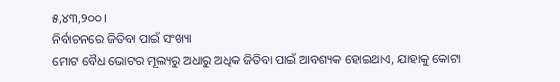୫,୪୩,୨୦୦ ।
ନିର୍ବାଚନରେ ଜିତିବା ପାଇଁ ସଂଖ୍ୟା
ମୋଟ ବୈଧ ଭୋଟର ମୂଲ୍ୟରୁ ଅଧାରୁ ଅଧିକ ଜିତିବା ପାଇଁ ଆବଶ୍ୟକ ହୋଇଥାଏ, ଯାହାକୁ କୋଟା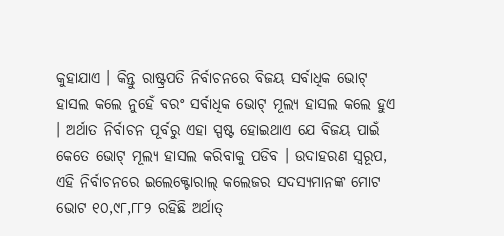କୁହାଯାଏ । କିନ୍ତୁ ରାଷ୍ଟ୍ରପତି ନିର୍ବାଚନରେ ବିଜୟ ସର୍ବାଧିକ ଭୋଟ୍ ହାସଲ କଲେ ନୁହେଁ ବରଂ ସର୍ବାଧିକ ଭୋଟ୍ ମୂଲ୍ୟ ହାସଲ କଲେ ହୁଏ । ଅର୍ଥାତ ନିର୍ବାଚନ ପୂର୍ବରୁ ଏହା ସ୍ପଷ୍ଟ ହୋଇଥାଏ ଯେ ବିଜୟ ପାଇଁ କେତେ ଭୋଟ୍ ମୂଲ୍ୟ ହାସଲ କରିବାକୁ ପଡିବ । ଉଦାହରଣ ସ୍ୱରୂପ, ଏହି ନିର୍ବାଚନରେ ଇଲେକ୍ଟୋରାଲ୍ କଲେଜର ସଦସ୍ୟମାନଙ୍କ ମୋଟ ଭୋଟ ୧୦,୯୮,୮୮୨ ରହିଛି ଅର୍ଥାତ୍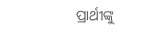ପ୍ରାର୍ଥୀଙ୍କୁ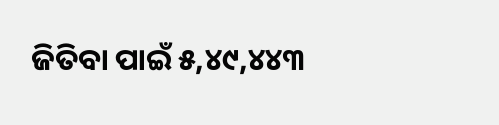ଜିତିବା ପାଇଁ ୫,୪୯,୪୪୩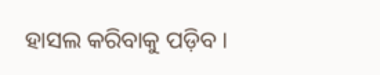ହାସଲ କରିବାକୁ ପଡ଼ିବ ।